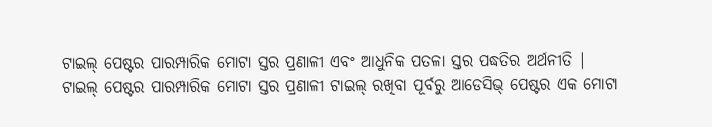ଟାଇଲ୍ ପେଷ୍ଟର ପାରମ୍ପାରିକ ମୋଟା ସ୍ତର ପ୍ରଣାଳୀ ଏବଂ ଆଧୁନିକ ପତଳା ସ୍ତର ପଦ୍ଧତିର ଅର୍ଥନୀତି |
ଟାଇଲ୍ ପେଷ୍ଟର ପାରମ୍ପାରିକ ମୋଟା ସ୍ତର ପ୍ରଣାଳୀ ଟାଇଲ୍ ରଖିବା ପୂର୍ବରୁ ଆଡେସିଭ୍ ପେଷ୍ଟର ଏକ ମୋଟା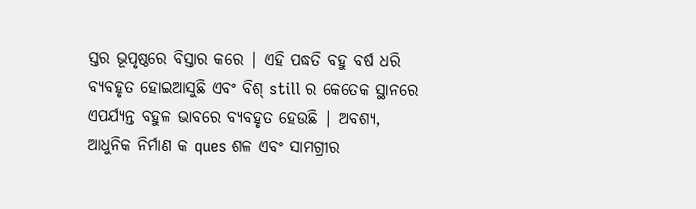ସ୍ତର ଭୂପୃଷ୍ଠରେ ବିସ୍ତାର କରେ | ଏହି ପଦ୍ଧତି ବହୁ ବର୍ଷ ଧରି ବ୍ୟବହୃତ ହୋଇଆସୁଛି ଏବଂ ବିଶ୍ still ର କେତେକ ସ୍ଥାନରେ ଏପର୍ଯ୍ୟନ୍ତ ବହୁଳ ଭାବରେ ବ୍ୟବହୃତ ହେଉଛି | ଅବଶ୍ୟ, ଆଧୁନିକ ନିର୍ମାଣ କ ques ଶଳ ଏବଂ ସାମଗ୍ରୀର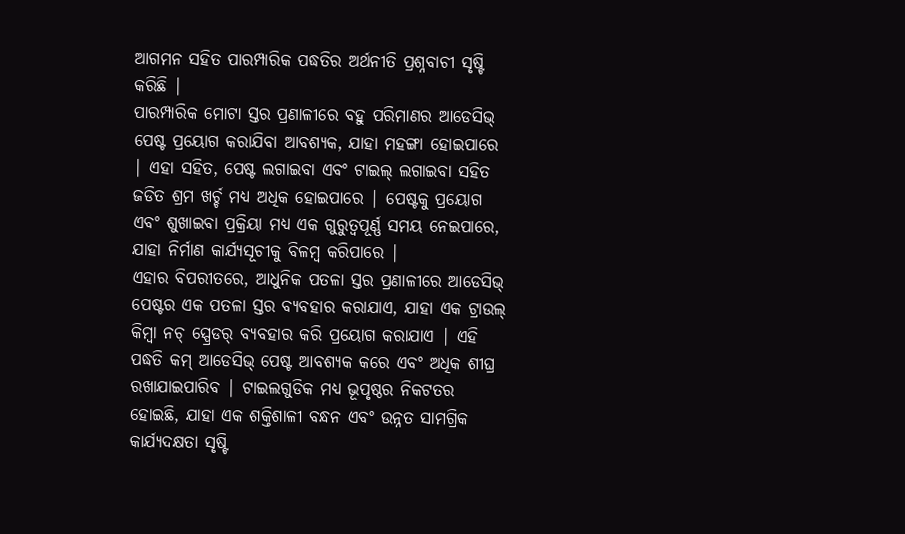ଆଗମନ ସହିତ ପାରମ୍ପାରିକ ପଦ୍ଧତିର ଅର୍ଥନୀତି ପ୍ରଶ୍ନବାଚୀ ସୃଷ୍ଟି କରିଛି |
ପାରମ୍ପାରିକ ମୋଟା ସ୍ତର ପ୍ରଣାଳୀରେ ବହୁ ପରିମାଣର ଆଡେସିଭ୍ ପେଷ୍ଟ ପ୍ରୟୋଗ କରାଯିବା ଆବଶ୍ୟକ, ଯାହା ମହଙ୍ଗା ହୋଇପାରେ | ଏହା ସହିତ, ପେଷ୍ଟ ଲଗାଇବା ଏବଂ ଟାଇଲ୍ ଲଗାଇବା ସହିତ ଜଡିତ ଶ୍ରମ ଖର୍ଚ୍ଚ ମଧ୍ୟ ଅଧିକ ହୋଇପାରେ | ପେଷ୍ଟକୁ ପ୍ରୟୋଗ ଏବଂ ଶୁଖାଇବା ପ୍ରକ୍ରିୟା ମଧ୍ୟ ଏକ ଗୁରୁତ୍ୱପୂର୍ଣ୍ଣ ସମୟ ନେଇପାରେ, ଯାହା ନିର୍ମାଣ କାର୍ଯ୍ୟସୂଚୀକୁ ବିଳମ୍ବ କରିପାରେ |
ଏହାର ବିପରୀତରେ, ଆଧୁନିକ ପତଳା ସ୍ତର ପ୍ରଣାଳୀରେ ଆଡେସିଭ୍ ପେଷ୍ଟର ଏକ ପତଳା ସ୍ତର ବ୍ୟବହାର କରାଯାଏ, ଯାହା ଏକ ଟ୍ରାଉଲ୍ କିମ୍ବା ନଚ୍ ସ୍ପ୍ରେଡର୍ ବ୍ୟବହାର କରି ପ୍ରୟୋଗ କରାଯାଏ | ଏହି ପଦ୍ଧତି କମ୍ ଆଡେସିଭ୍ ପେଷ୍ଟ ଆବଶ୍ୟକ କରେ ଏବଂ ଅଧିକ ଶୀଘ୍ର ରଖାଯାଇପାରିବ | ଟାଇଲଗୁଡିକ ମଧ୍ୟ ଭୂପୃଷ୍ଠର ନିକଟତର ହୋଇଛି, ଯାହା ଏକ ଶକ୍ତିଶାଳୀ ବନ୍ଧନ ଏବଂ ଉନ୍ନତ ସାମଗ୍ରିକ କାର୍ଯ୍ୟଦକ୍ଷତା ସୃଷ୍ଟି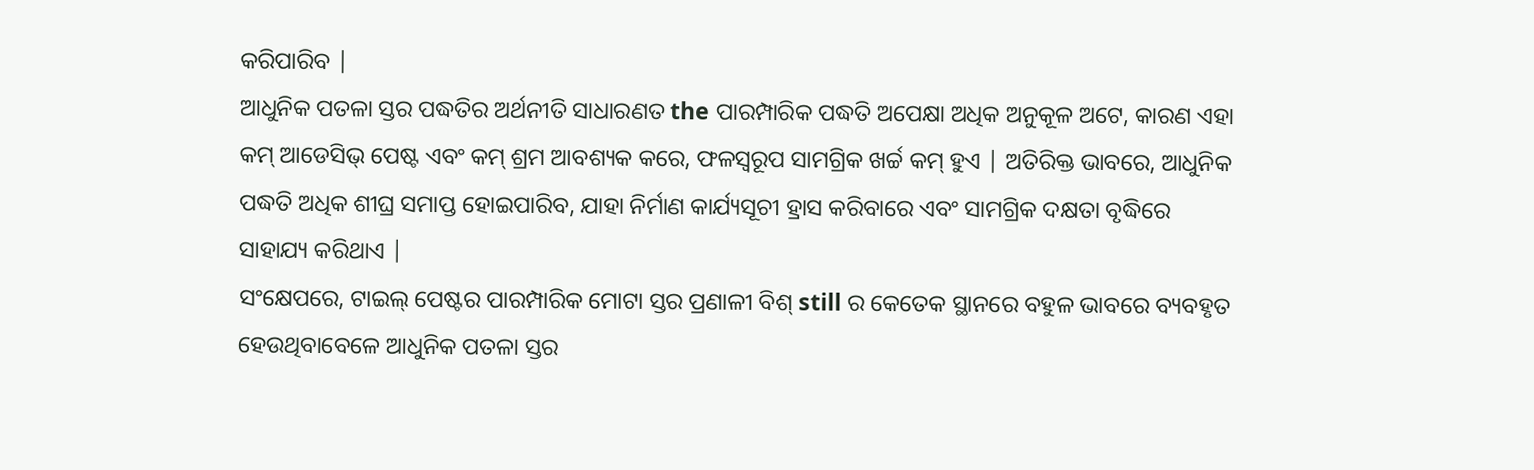କରିପାରିବ |
ଆଧୁନିକ ପତଳା ସ୍ତର ପଦ୍ଧତିର ଅର୍ଥନୀତି ସାଧାରଣତ the ପାରମ୍ପାରିକ ପଦ୍ଧତି ଅପେକ୍ଷା ଅଧିକ ଅନୁକୂଳ ଅଟେ, କାରଣ ଏହା କମ୍ ଆଡେସିଭ୍ ପେଷ୍ଟ ଏବଂ କମ୍ ଶ୍ରମ ଆବଶ୍ୟକ କରେ, ଫଳସ୍ୱରୂପ ସାମଗ୍ରିକ ଖର୍ଚ୍ଚ କମ୍ ହୁଏ | ଅତିରିକ୍ତ ଭାବରେ, ଆଧୁନିକ ପଦ୍ଧତି ଅଧିକ ଶୀଘ୍ର ସମାପ୍ତ ହୋଇପାରିବ, ଯାହା ନିର୍ମାଣ କାର୍ଯ୍ୟସୂଚୀ ହ୍ରାସ କରିବାରେ ଏବଂ ସାମଗ୍ରିକ ଦକ୍ଷତା ବୃଦ୍ଧିରେ ସାହାଯ୍ୟ କରିଥାଏ |
ସଂକ୍ଷେପରେ, ଟାଇଲ୍ ପେଷ୍ଟର ପାରମ୍ପାରିକ ମୋଟା ସ୍ତର ପ୍ରଣାଳୀ ବିଶ୍ still ର କେତେକ ସ୍ଥାନରେ ବହୁଳ ଭାବରେ ବ୍ୟବହୃତ ହେଉଥିବାବେଳେ ଆଧୁନିକ ପତଳା ସ୍ତର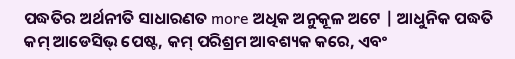ପଦ୍ଧତିର ଅର୍ଥନୀତି ସାଧାରଣତ more ଅଧିକ ଅନୁକୂଳ ଅଟେ | ଆଧୁନିକ ପଦ୍ଧତି କମ୍ ଆଡେସିଭ୍ ପେଷ୍ଟ, କମ୍ ପରିଶ୍ରମ ଆବଶ୍ୟକ କରେ, ଏବଂ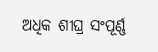ଅଧିକ ଶୀଘ୍ର ସଂପୂର୍ଣ୍ଣ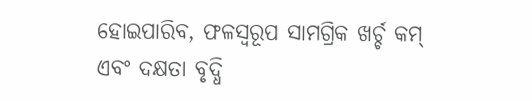ହୋଇପାରିବ, ଫଳସ୍ୱରୂପ ସାମଗ୍ରିକ ଖର୍ଚ୍ଚ କମ୍ ଏବଂ ଦକ୍ଷତା ବୃଦ୍ଧି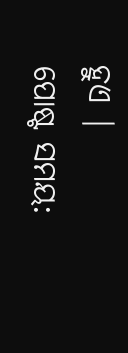ହୁଏ |
ପୋଷ୍ଟ ସମୟ: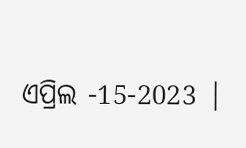ଏପ୍ରିଲ -15-2023 |